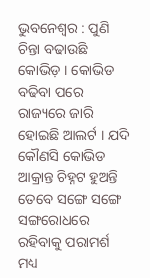ଭୁବନେଶ୍ବର : ପୁଣି ଚିନ୍ତା ବଢାଉଛି କୋଭିଡ଼ । କୋଭିଡ ବଢିବା ପରେ ରାଜ୍ୟରେ ଜାରି ହୋଇଛି ଆଲର୍ଟ । ଯଦି କୌଣସି କୋଭିଡ ଆକ୍ରାନ୍ତ ଚିହ୍ନଟ ହୁଅନ୍ତି ତେବେ ସଙ୍ଗେ ସଙ୍ଗେ ସଙ୍ଗରୋଧରେ ରହିବାକୁ ପରାମର୍ଶ ମଧ୍ୟ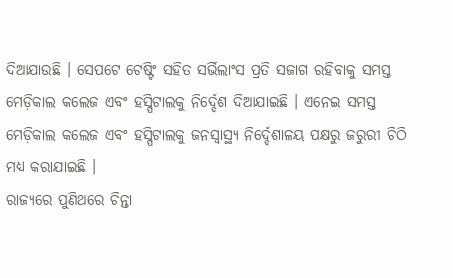ଦିଆଯାଉଛି । ସେପଟେ ଟେଷ୍ଟିଂ ସହିତ ସର୍ଭିଲାଂସ ପ୍ରତି ସଜାଗ ରହିବାକୁ ସମସ୍ତ ମେଡ଼ିକାଲ କଲେଜ ଏବଂ ହସ୍ପିଟାଲକୁ ନିର୍ଦ୍ଦେଶ ଦିଆଯାଇଛି । ଏନେଇ ସମସ୍ତ ମେଡ଼ିକାଲ କଲେଜ ଏବଂ ହସ୍ପିଟାଲକୁ ଜନସ୍ୱାସ୍ଥ୍ୟ ନିର୍ଦ୍ଦେଶାଳୟ ପକ୍ଷରୁ ଜରୁରୀ ଚିଠି ମଧ୍ୟ କରାଯାଇଛି ।
ରାଜ୍ୟରେ ପୁଣିଥରେ ଚିନ୍ତା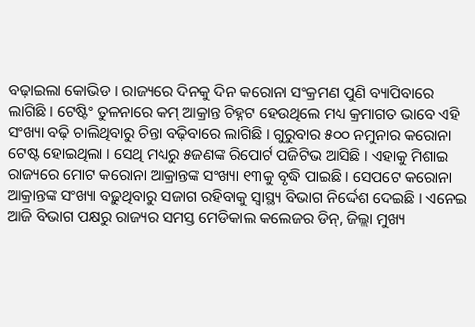ବଢ଼ାଇଲା କୋଭିଡ । ରାଜ୍ୟରେ ଦିନକୁ ଦିନ କରୋନା ସଂକ୍ରମଣ ପୁଣି ବ୍ୟାପିବାରେ ଲାଗିଛି । ଟେଷ୍ଟିଂ ତୁଳନାରେ କମ୍ ଆକ୍ରାନ୍ତ ଚିହ୍ନଟ ହେଉଥିଲେ ମଧ୍ୟ କ୍ରମାଗତ ଭାବେ ଏହି ସଂଖ୍ୟା ବଢ଼ି ଚାଲିଥିବାରୁ ଚିନ୍ତା ବଢ଼ିବାରେ ଲାଗିଛି । ଗୁରୁବାର ୫୦୦ ନମୁନାର କରୋନା ଟେଷ୍ଟ ହୋଇଥିଲା । ସେଥି ମଧ୍ୟରୁ ୫ଜଣଙ୍କ ରିପୋର୍ଟ ପଜିଟିଭ ଆସିଛି । ଏହାକୁ ମିଶାଇ ରାଜ୍ୟରେ ମୋଟ କରୋନା ଆକ୍ରାନ୍ତଙ୍କ ସଂଖ୍ୟା ୧୩କୁ ବୃଦ୍ଧି ପାଇଛି । ସେପଟେ କରୋନା ଆକ୍ରାନ୍ତଙ୍କ ସଂଖ୍ୟା ବଢ଼ୁଥିବାରୁ ସଜାଗ ରହିବାକୁ ସ୍ବାସ୍ଥ୍ୟ ବିଭାଗ ନିର୍ଦ୍ଦେଶ ଦେଇଛି । ଏନେଇ ଆଜି ବିଭାଗ ପକ୍ଷରୁ ରାଜ୍ୟର ସମସ୍ତ ମେଡିକାଲ କଲେଜର ଡିନ୍, ଜିଲ୍ଲା ମୁଖ୍ୟ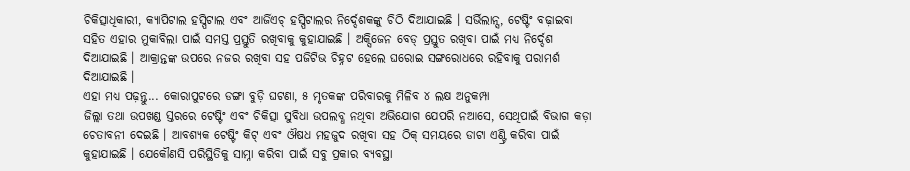ଚିକିତ୍ସାଧିକାରୀ, କ୍ୟାପିଟାଲ ହସ୍ପିଟାଲ ଏବଂ ଆର୍ଜିଏଚ୍ ହସ୍ପିଟାଲର ନିର୍ଦ୍ଦେଶକଙ୍କୁ ଚିଠି ଦିଆଯାଇଛି । ସର୍ଭିଲାନ୍ସ, ଟେଷ୍ଟିଂ ବଢ଼ାଇବା ସହିତ ଏହାର ମୁକାବିଲା ପାଇଁ ସମସ୍ତ ପ୍ରସ୍ତୁତି ରଖିବାକୁ କୁହାଯାଇଛି । ଅକ୍ସିଜେନ ବେଡ୍ ପ୍ରସ୍ତୁତ ରଖିବା ପାଇଁ ମଧ୍ୟ ନିର୍ଦ୍ଦେଶ ଦିଆଯାଇଛି । ଆକ୍ରାନ୍ତଙ୍କ ଉପରେ ନଜର ରଖିବା ସହ ପଜିଟିଭ ଚିହ୍ନଟ ହେଲେ ଘରୋଇ ସଙ୍ଗରୋଧରେ ରହିବାକୁ ପରାମର୍ଶ ଦିଆଯାଇଛି ।
ଏହା ମଧ୍ୟ ପଢ଼ନ୍ତୁ... କୋରାପୁଟରେ ଡଙ୍ଗା ବୁଡ଼ି ଘଟଣା, ୫ ମୃତକଙ୍କ ପରିବାରକୁ ମିଳିବ ୪ ଲକ୍ଷ ଅନୁକମ୍ପା
ଜିଲ୍ଲା ତଥା ଉପଖଣ୍ଡ ସ୍ତରରେ ଟେଷ୍ଟିଂ ଏବଂ ଚିକିତ୍ସା ସୁବିଧା ଉପଲବ୍ଧ ନଥିବା ଅଭିଯୋଗ ଯେପରି ନଆସେ, ସେଥିପାଇଁ ବିଭାଗ କଡ଼ା ଚେତାବନୀ ଦେଇଛି । ଆବଶ୍ୟକ ଟେଷ୍ଟିଂ କିଟ୍ ଏବଂ ଔଷଧ ମହଜୁଦ ରଖିବା ସହ ଠିକ୍ ସମୟରେ ଡାଟା ଏଣ୍ଟ୍ରି କରିବା ପାଇଁ କୁହାଯାଇଛି । ଯେକୌଣସି ପରିସ୍ଥିତିକୁ ସାମ୍ନା କରିବା ପାଇଁ ସବୁ ପ୍ରକାର ବ୍ୟବସ୍ଥା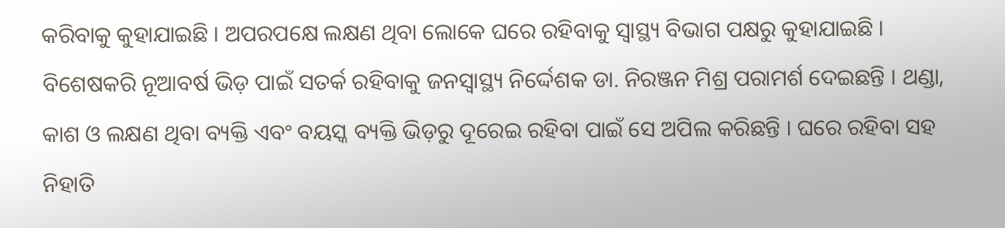କରିବାକୁ କୁହାଯାଇଛି । ଅପରପକ୍ଷେ ଲକ୍ଷଣ ଥିବା ଲୋକେ ଘରେ ରହିବାକୁ ସ୍ବାସ୍ଥ୍ୟ ବିଭାଗ ପକ୍ଷରୁ କୁହାଯାଇଛି । ବିଶେଷକରି ନୂଆବର୍ଷ ଭିଡ଼ ପାଇଁ ସତର୍କ ରହିବାକୁ ଜନସ୍ବାସ୍ଥ୍ୟ ନିର୍ଦ୍ଦେଶକ ଡା. ନିରଞ୍ଜନ ମିଶ୍ର ପରାମର୍ଶ ଦେଇଛନ୍ତି । ଥଣ୍ଡା, କାଶ ଓ ଲକ୍ଷଣ ଥିବା ବ୍ୟକ୍ତି ଏବଂ ବୟସ୍କ ବ୍ୟକ୍ତି ଭିଡ଼ରୁ ଦୂରେଇ ରହିବା ପାଇଁ ସେ ଅପିଲ କରିଛନ୍ତି । ଘରେ ରହିବା ସହ ନିହାତି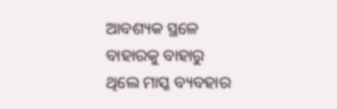ଆବଶ୍ୟକ ସ୍ଥଳେ ବାହାରକୁ ବାହାରୁ ଥିଲେ ମାସ୍କ ବ୍ୟବହାର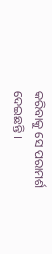କରିବାକୁ ସେ ପରାମର୍ଶ ଦେଇଛନ୍ତି ।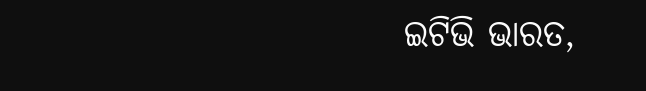ଇଟିଭି ଭାରତ,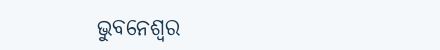ଭୁବନେଶ୍ବର